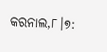କରନାଲ,୮।୭: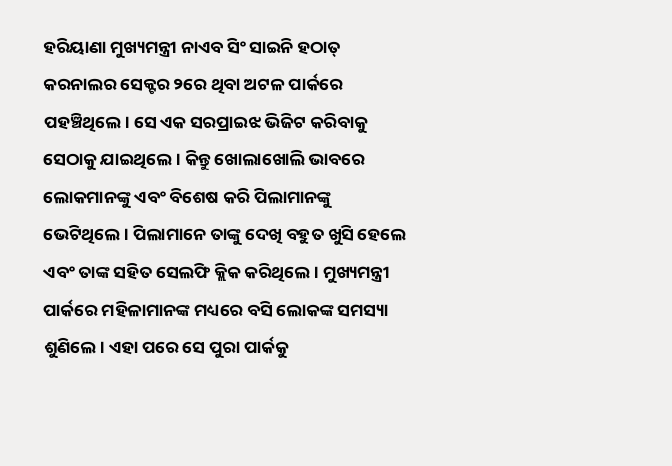ହରିୟାଣା ମୁଖ୍ୟମନ୍ତ୍ରୀ ନାଏବ ସିଂ ସାଇନି ହଠାତ୍ କରନାଲର ସେକ୍ଟର ୨ରେ ଥିବା ଅଟଳ ପାର୍କରେ ପହଞ୍ଚିଥିଲେ। ସେ ଏକ ସରପ୍ରାଇଝ ଭିଜିଟ କରିବାକୁ ସେଠାକୁ ଯାଇଥିଲେ। କିନ୍ତୁ ଖୋଲାଖୋଲି ଭାବରେ ଲୋକମାନଙ୍କୁ ଏବଂ ବିଶେଷ କରି ପିଲାମାନଙ୍କୁ ଭେଟିଥିଲେ। ପିଲାମାନେ ତାଙ୍କୁ ଦେଖି ବହୁତ ଖୁସି ହେଲେ ଏବଂ ତାଙ୍କ ସହିତ ସେଲଫି କ୍ଲିକ କରିଥିଲେ। ମୁଖ୍ୟମନ୍ତ୍ରୀ ପାର୍କରେ ମହିଳାମାନଙ୍କ ମଧ୍ୟରେ ବସି ଲୋକଙ୍କ ସମସ୍ୟା ଶୁଣିଲେ। ଏହା ପରେ ସେ ପୁରା ପାର୍କକୁ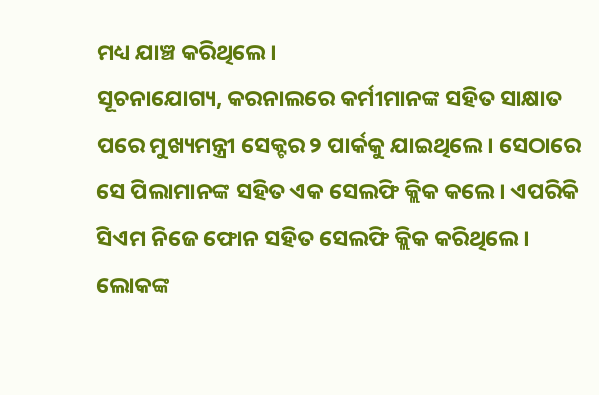ମଧ୍ୟ ଯାଞ୍ଚ କରିଥିଲେ।
ସୂଚନାଯୋଗ୍ୟ, କରନାଲରେ କର୍ମୀମାନଙ୍କ ସହିତ ସାକ୍ଷାତ ପରେ ମୁଖ୍ୟମନ୍ତ୍ରୀ ସେକ୍ଟର ୨ ପାର୍କକୁ ଯାଇଥିଲେ। ସେଠାରେ ସେ ପିଲାମାନଙ୍କ ସହିତ ଏକ ସେଲଫି କ୍ଲିକ କଲେ। ଏପରିକି ସିଏମ ନିଜେ ଫୋନ ସହିତ ସେଲଫି କ୍ଲିକ କରିଥିଲେ। ଲୋକଙ୍କ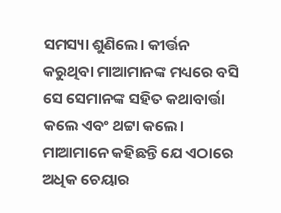ସମସ୍ୟା ଶୁଣିଲେ। କୀର୍ତ୍ତନ କରୁଥିବା ମାଆମାନଙ୍କ ମଧ୍ୟରେ ବସି ସେ ସେମାନଙ୍କ ସହିତ କଥାବାର୍ତ୍ତା କଲେ ଏବଂ ଥଟ୍ଟା କଲେ। ମାଆମାନେ କହିଛନ୍ତି ଯେ ଏଠାରେ ଅଧିକ ଚେୟାର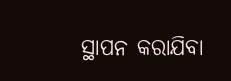ସ୍ଥାପନ କରାଯିବା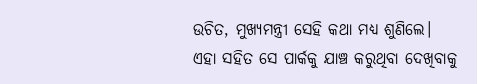ଉଚିତ, ମୁଖ୍ୟମନ୍ତ୍ରୀ ସେହି କଥା ମଧ୍ୟ ଶୁଣିଲେ।
ଏହା ସହିତ ସେ ପାର୍କକୁ ଯାଞ୍ଚ କରୁଥିବା ଦେଖିବାକୁ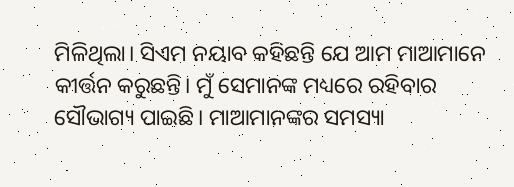ମିଳିଥିଲା। ସିଏମ ନୟାବ କହିଛନ୍ତି ଯେ ଆମ ମାଆମାନେ କୀର୍ତ୍ତନ କରୁଛନ୍ତି। ମୁଁ ସେମାନଙ୍କ ମଧ୍ୟରେ ରହିବାର ସୌଭାଗ୍ୟ ପାଇଛି। ମାଆମାନଙ୍କର ସମସ୍ୟା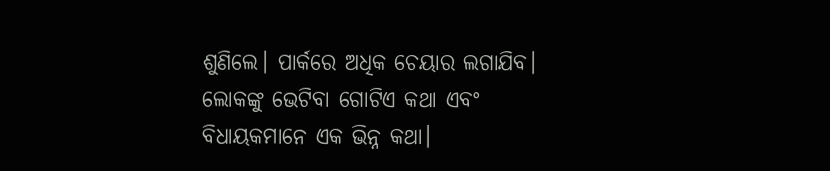ଶୁଣିଲେ। ପାର୍କରେ ଅଧିକ ଚେୟାର ଲଗାଯିବ। ଲୋକଙ୍କୁ ଭେଟିବା ଗୋଟିଏ କଥା ଏବଂ ବିଧାୟକମାନେ ଏକ ଭିନ୍ନ କଥା।